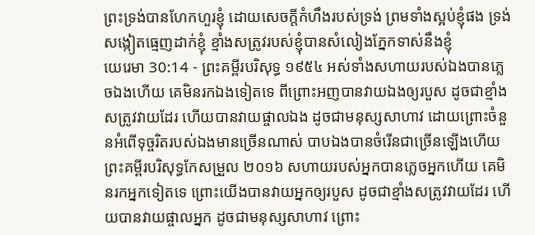ព្រះទ្រង់បានហែកហួរខ្ញុំ ដោយសេចក្ដីកំហឹងរបស់ទ្រង់ ព្រមទាំងស្អប់ខ្ញុំផង ទ្រង់សង្កៀតធ្មេញដាក់ខ្ញុំ ខ្មាំងសត្រូវរបស់ខ្ញុំបានសំលៀងភ្នែកទាស់នឹងខ្ញុំ
យេរេមា 30:14 - ព្រះគម្ពីរបរិសុទ្ធ ១៩៥៤ អស់ទាំងសហាយរបស់ឯងបានភ្លេចឯងហើយ គេមិនរកឯងទៀតទេ ពីព្រោះអញបានវាយឯងឲ្យរបួស ដូចជាខ្មាំងសត្រូវវាយដែរ ហើយបានវាយផ្ចាលឯង ដូចជាមនុស្សសាហាវ ដោយព្រោះចំនួនអំពើទុច្ចរិតរបស់ឯងមានច្រើនណាស់ បាបឯងបានចំរើនជាច្រើនឡើងហើយ ព្រះគម្ពីរបរិសុទ្ធកែសម្រួល ២០១៦ សហាយរបស់អ្នកបានភ្លេចអ្នកហើយ គេមិនរកអ្នកទៀតទេ ព្រោះយើងបានវាយអ្នកឲ្យរបួស ដូចជាខ្មាំងសត្រូវវាយដែរ ហើយបានវាយផ្ចាលអ្នក ដូចជាមនុស្សសាហាវ ព្រោះ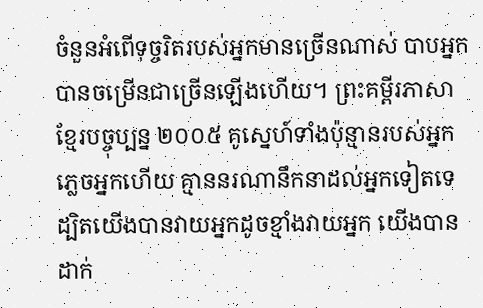ចំនួនអំពើទុច្ចរិតរបស់អ្នកមានច្រើនណាស់ បាបអ្នកបានចម្រើនជាច្រើនឡើងហើយ។ ព្រះគម្ពីរភាសាខ្មែរបច្ចុប្បន្ន ២០០៥ គូស្នេហ៍ទាំងប៉ុន្មានរបស់អ្នកភ្លេចអ្នកហើយ គ្មាននរណានឹកនាដល់អ្នកទៀតទេ ដ្បិតយើងបានវាយអ្នកដូចខ្មាំងវាយអ្នក យើងបានដាក់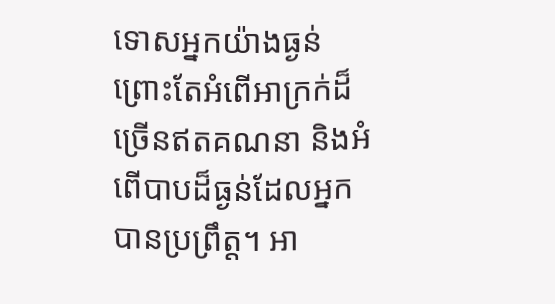ទោសអ្នកយ៉ាងធ្ងន់ ព្រោះតែអំពើអាក្រក់ដ៏ច្រើនឥតគណនា និងអំពើបាបដ៏ធ្ងន់ដែលអ្នកបានប្រព្រឹត្ត។ អា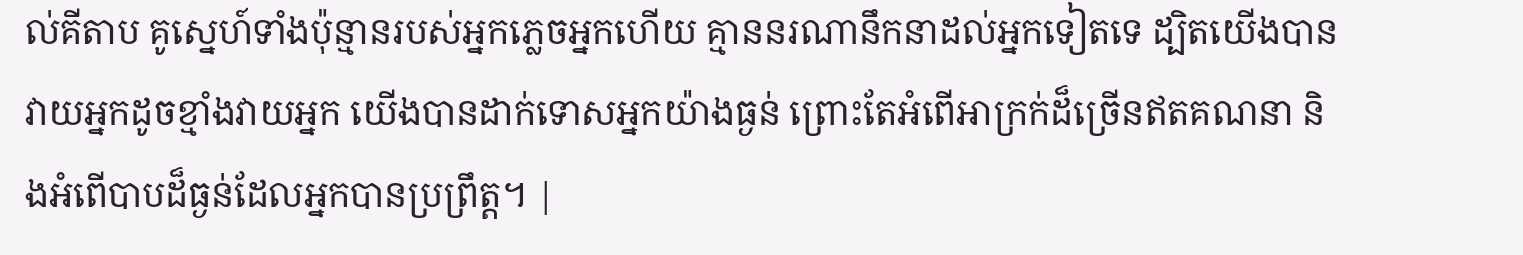ល់គីតាប គូស្នេហ៍ទាំងប៉ុន្មានរបស់អ្នកភ្លេចអ្នកហើយ គ្មាននរណានឹកនាដល់អ្នកទៀតទេ ដ្បិតយើងបានវាយអ្នកដូចខ្មាំងវាយអ្នក យើងបានដាក់ទោសអ្នកយ៉ាងធ្ងន់ ព្រោះតែអំពើអាក្រក់ដ៏ច្រើនឥតគណនា និងអំពើបាបដ៏ធ្ងន់ដែលអ្នកបានប្រព្រឹត្ត។ |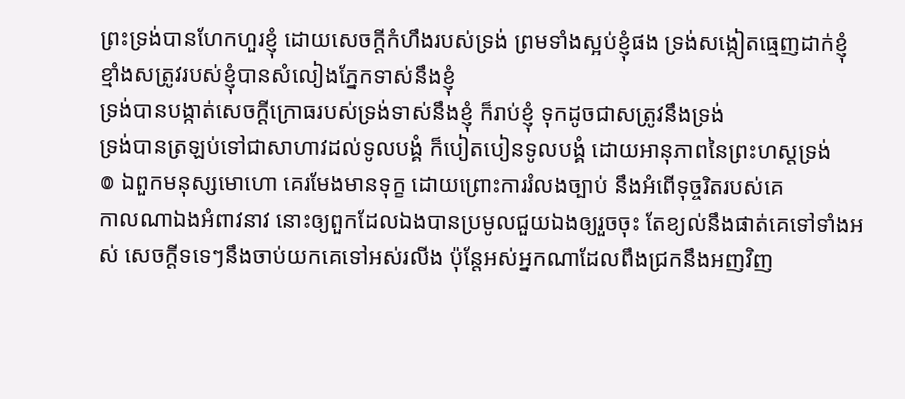ព្រះទ្រង់បានហែកហួរខ្ញុំ ដោយសេចក្ដីកំហឹងរបស់ទ្រង់ ព្រមទាំងស្អប់ខ្ញុំផង ទ្រង់សង្កៀតធ្មេញដាក់ខ្ញុំ ខ្មាំងសត្រូវរបស់ខ្ញុំបានសំលៀងភ្នែកទាស់នឹងខ្ញុំ
ទ្រង់បានបង្កាត់សេចក្ដីក្រោធរបស់ទ្រង់ទាស់នឹងខ្ញុំ ក៏រាប់ខ្ញុំ ទុកដូចជាសត្រូវនឹងទ្រង់
ទ្រង់បានត្រឡប់ទៅជាសាហាវដល់ទូលបង្គំ ក៏បៀតបៀនទូលបង្គំ ដោយអានុភាពនៃព្រះហស្តទ្រង់
៙ ឯពួកមនុស្សមោហោ គេរមែងមានទុក្ខ ដោយព្រោះការរំលងច្បាប់ នឹងអំពើទុច្ចរិតរបស់គេ
កាលណាឯងអំពាវនាវ នោះឲ្យពួកដែលឯងបានប្រមូលជួយឯងឲ្យរួចចុះ តែខ្យល់នឹងផាត់គេទៅទាំងអស់ សេចក្ដីទទេៗនឹងចាប់យកគេទៅអស់រលីង ប៉ុន្តែអស់អ្នកណាដែលពឹងជ្រកនឹងអញវិញ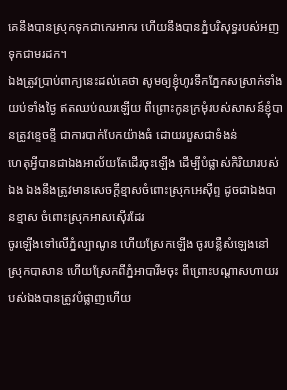គេនឹងបានស្រុកទុកជាកេរអាករ ហើយនឹងបានភ្នំបរិសុទ្ធរបស់អញទុកជាមរដក។
ឯងត្រូវប្រាប់ពាក្យនេះដល់គេថា សូមឲ្យខ្ញុំហូរទឹកភ្នែកសស្រាក់ទាំងយប់ទាំងថ្ងៃ ឥតឈប់ឈរឡើយ ពីព្រោះកូនក្រមុំរបស់សាសន៍ខ្ញុំបានត្រូវខ្ទេចខ្ទី ជាការបាក់បែកយ៉ាងធំ ដោយរបួសជាទំងន់
ហេតុអ្វីបានជាឯងអាល័យតែដើរចុះឡើង ដើម្បីបំផ្លាស់កិរិយារបស់ឯង ឯងនឹងត្រូវមានសេចក្ដីខ្មាសចំពោះស្រុកអេស៊ីព្ទ ដូចជាឯងបានខ្មាស ចំពោះស្រុកអាសស៊ើរដែរ
ចូរឡើងទៅលើភ្នំល្បាណូន ហើយស្រែកឡើង ចូរបន្លឺសំឡេងនៅស្រុកបាសាន ហើយស្រែកពីភ្នំអាបារីមចុះ ពីព្រោះបណ្តាសហាយរបស់ឯងបានត្រូវបំផ្លាញហើយ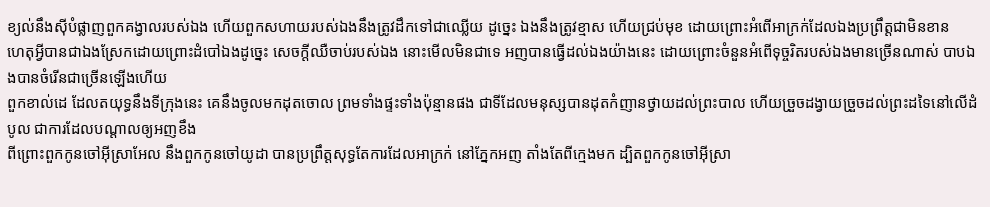ខ្យល់នឹងស៊ីបំផ្លាញពួកគង្វាលរបស់ឯង ហើយពួកសហាយរបស់ឯងនឹងត្រូវដឹកទៅជាឈ្លើយ ដូច្នេះ ឯងនឹងត្រូវខ្មាស ហើយជ្រប់មុខ ដោយព្រោះអំពើអាក្រក់ដែលឯងប្រព្រឹត្តជាមិនខាន
ហេតុអ្វីបានជាឯងស្រែកដោយព្រោះដំបៅឯងដូច្នេះ សេចក្ដីឈឺចាប់របស់ឯង នោះមើលមិនជាទេ អញបានធ្វើដល់ឯងយ៉ាងនេះ ដោយព្រោះចំនួនអំពើទុច្ចរិតរបស់ឯងមានច្រើនណាស់ បាបឯងបានចំរើនជាច្រើនឡើងហើយ
ពួកខាល់ដេ ដែលតយុទ្ធនឹងទីក្រុងនេះ គេនឹងចូលមកដុតចោល ព្រមទាំងផ្ទះទាំងប៉ុន្មានផង ជាទីដែលមនុស្សបានដុតកំញានថ្វាយដល់ព្រះបាល ហើយច្រួចដង្វាយច្រួចដល់ព្រះដទៃនៅលើដំបូល ជាការដែលបណ្តាលឲ្យអញខឹង
ពីព្រោះពួកកូនចៅអ៊ីស្រាអែល នឹងពួកកូនចៅយូដា បានប្រព្រឹត្តសុទ្ធតែការដែលអាក្រក់ នៅភ្នែកអញ តាំងតែពីក្មេងមក ដ្បិតពួកកូនចៅអ៊ីស្រា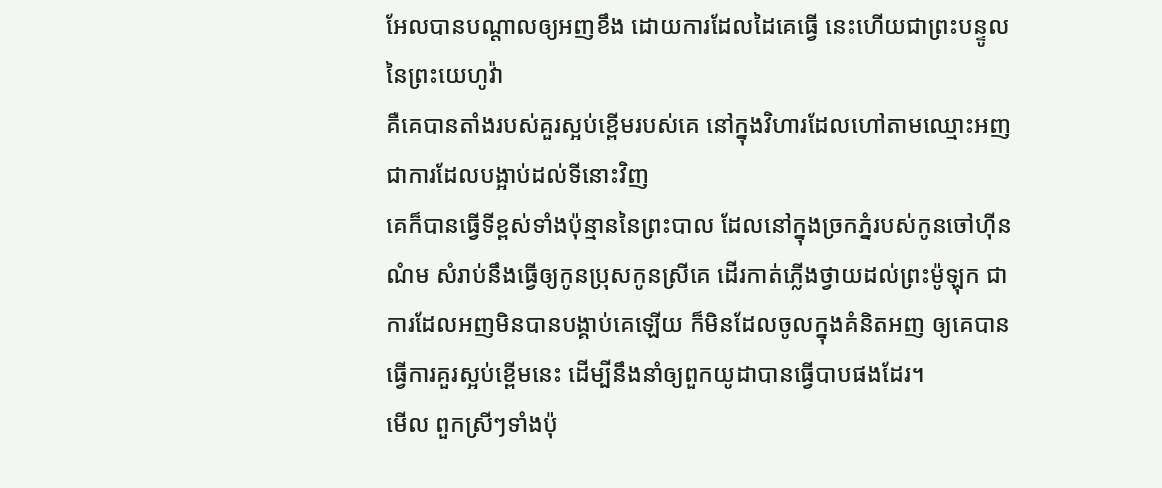អែលបានបណ្តាលឲ្យអញខឹង ដោយការដែលដៃគេធ្វើ នេះហើយជាព្រះបន្ទូលនៃព្រះយេហូវ៉ា
គឺគេបានតាំងរបស់គួរស្អប់ខ្ពើមរបស់គេ នៅក្នុងវិហារដែលហៅតាមឈ្មោះអញ ជាការដែលបង្អាប់ដល់ទីនោះវិញ
គេក៏បានធ្វើទីខ្ពស់ទាំងប៉ុន្មាននៃព្រះបាល ដែលនៅក្នុងច្រកភ្នំរបស់កូនចៅហ៊ីនណំម សំរាប់នឹងធ្វើឲ្យកូនប្រុសកូនស្រីគេ ដើរកាត់ភ្លើងថ្វាយដល់ព្រះម៉ូឡុក ជាការដែលអញមិនបានបង្គាប់គេឡើយ ក៏មិនដែលចូលក្នុងគំនិតអញ ឲ្យគេបានធ្វើការគួរស្អប់ខ្ពើមនេះ ដើម្បីនឹងនាំឲ្យពួកយូដាបានធ្វើបាបផងដែរ។
មើល ពួកស្រីៗទាំងប៉ុ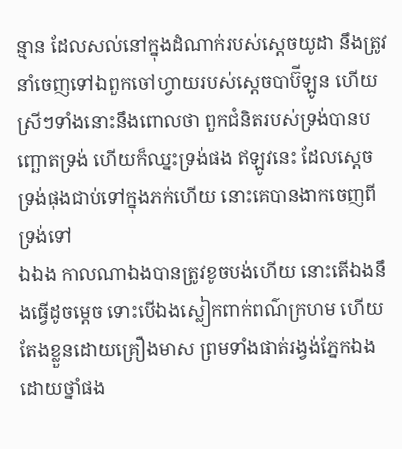ន្មាន ដែលសល់នៅក្នុងដំណាក់របស់ស្តេចយូដា នឹងត្រូវនាំចេញទៅឯពួកចៅហ្វាយរបស់ស្តេចបាប៊ីឡូន ហើយស្រីៗទាំងនោះនឹងពោលថា ពួកជំនិតរបស់ទ្រង់បានបញ្ឆោតទ្រង់ ហើយក៏ឈ្នះទ្រង់ផង ឥឡូវនេះ ដែលស្ដេចទ្រង់ផុងជាប់ទៅក្នុងភក់ហើយ នោះគេបានងាកចេញពីទ្រង់ទៅ
ឯឯង កាលណាឯងបានត្រូវខូចបង់ហើយ នោះតើឯងនឹងធ្វើដូចម្តេច ទោះបើឯងស្លៀកពាក់ពណ៌ក្រហម ហើយតែងខ្លួនដោយគ្រឿងមាស ព្រមទាំងផាត់រង្វង់ភ្នែកឯង ដោយថ្នាំផង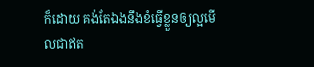ក៏ដោយ គង់តែឯងនឹងខំធ្វើខ្លួនឲ្យល្អមើលជាឥត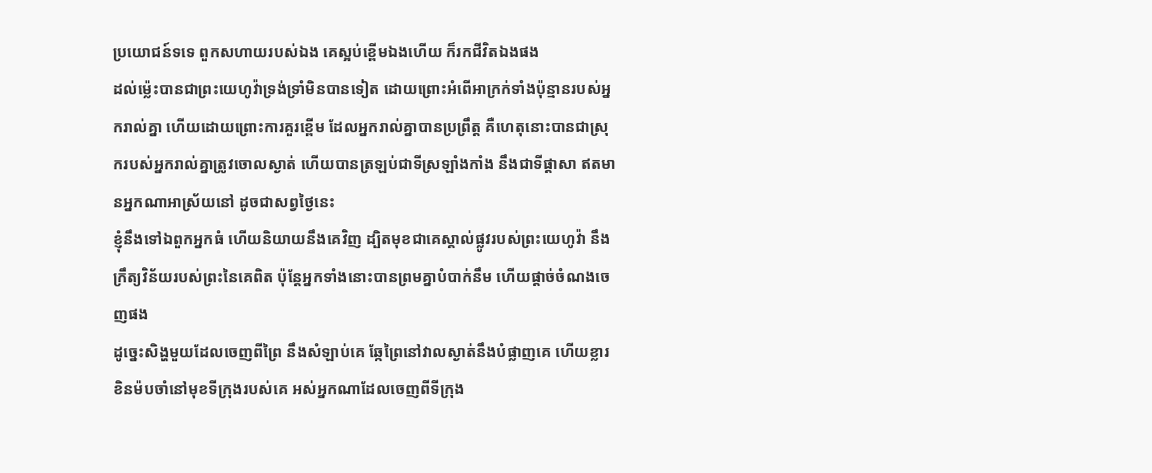ប្រយោជន៍ទទេ ពួកសហាយរបស់ឯង គេស្អប់ខ្ពើមឯងហើយ ក៏រកជីវិតឯងផង
ដល់ម៉្លេះបានជាព្រះយេហូវ៉ាទ្រង់ទ្រាំមិនបានទៀត ដោយព្រោះអំពើអាក្រក់ទាំងប៉ុន្មានរបស់អ្នករាល់គ្នា ហើយដោយព្រោះការគួរខ្ពើម ដែលអ្នករាល់គ្នាបានប្រព្រឹត្ត គឺហេតុនោះបានជាស្រុករបស់អ្នករាល់គ្នាត្រូវចោលស្ងាត់ ហើយបានត្រឡប់ជាទីស្រឡាំងកាំង នឹងជាទីផ្តាសា ឥតមានអ្នកណាអាស្រ័យនៅ ដូចជាសព្វថ្ងៃនេះ
ខ្ញុំនឹងទៅឯពួកអ្នកធំ ហើយនិយាយនឹងគេវិញ ដ្បិតមុខជាគេស្គាល់ផ្លូវរបស់ព្រះយេហូវ៉ា នឹងក្រឹត្យវិន័យរបស់ព្រះនៃគេពិត ប៉ុន្តែអ្នកទាំងនោះបានព្រមគ្នាបំបាក់នឹម ហើយផ្តាច់ចំណងចេញផង
ដូច្នេះសិង្ហមួយដែលចេញពីព្រៃ នឹងសំឡាប់គេ ឆ្កែព្រៃនៅវាលស្ងាត់នឹងបំផ្លាញគេ ហើយខ្លារខិនម៉បចាំនៅមុខទីក្រុងរបស់គេ អស់អ្នកណាដែលចេញពីទីក្រុង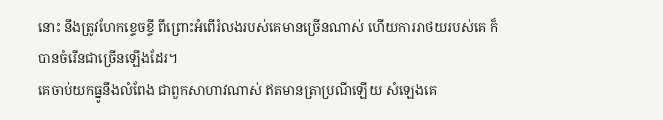នោះ នឹងត្រូវហែកខ្ទេចខ្ទី ពីព្រោះអំពើរំលងរបស់គេមានច្រើនណាស់ ហើយការរាថយរបស់គេ ក៏បានចំរើនជាច្រើនឡើងដែរ។
គេចាប់យកធ្នូនឹងលំពែង ជាពួកសាហាវណាស់ ឥតមានត្រាប្រណីឡើយ សំឡេងគេ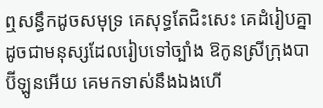ឮសន្ធឹកដូចសមុទ្រ គេសុទ្ធតែជិះសេះ គេដំរៀបគ្នា ដូចជាមនុស្សដែលរៀបទៅច្បាំង ឱកូនស្រីក្រុងបាប៊ីឡូនអើយ គេមកទាស់នឹងឯងហើ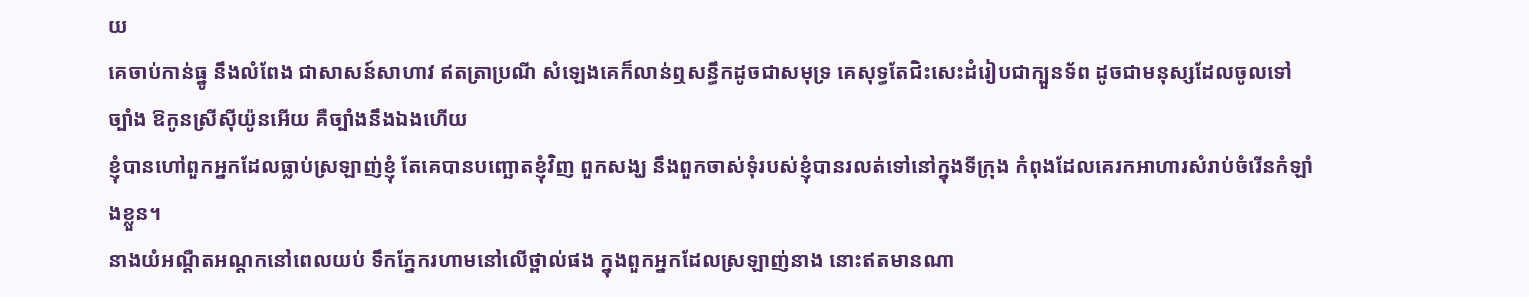យ
គេចាប់កាន់ធ្នូ នឹងលំពែង ជាសាសន៍សាហាវ ឥតត្រាប្រណី សំឡេងគេក៏លាន់ឮសន្ធឹកដូចជាសមុទ្រ គេសុទ្ធតែជិះសេះដំរៀបជាក្បួនទ័ព ដូចជាមនុស្សដែលចូលទៅច្បាំង ឱកូនស្រីស៊ីយ៉ូនអើយ គឺច្បាំងនឹងឯងហើយ
ខ្ញុំបានហៅពួកអ្នកដែលធ្លាប់ស្រឡាញ់ខ្ញុំ តែគេបានបញ្ឆោតខ្ញុំវិញ ពួកសង្ឃ នឹងពួកចាស់ទុំរបស់ខ្ញុំបានរលត់ទៅនៅក្នុងទីក្រុង កំពុងដែលគេរកអាហារសំរាប់ចំរើនកំឡាំងខ្លួន។
នាងយំអណ្តឺតអណ្តកនៅពេលយប់ ទឹកភ្នែករហាមនៅលើថ្ពាល់ផង ក្នុងពួកអ្នកដែលស្រឡាញ់នាង នោះឥតមានណា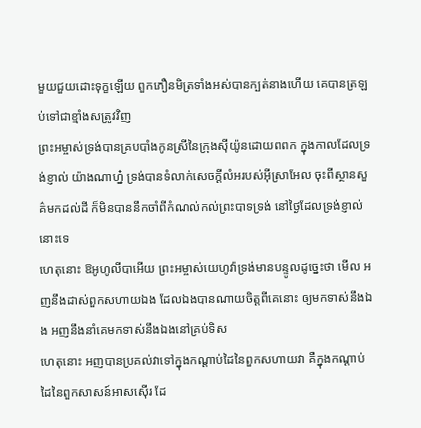មួយជួយដោះទុក្ខឡើយ ពួកភឿនមិត្រទាំងអស់បានក្បត់នាងហើយ គេបានត្រឡប់ទៅជាខ្មាំងសត្រូវវិញ
ព្រះអម្ចាស់ទ្រង់បានគ្របបាំងកូនស្រីនៃក្រុងស៊ីយ៉ូនដោយពពក ក្នុងកាលដែលទ្រង់ខ្ញាល់ យ៉ាងណាហ្ន៎ ទ្រង់បានទំលាក់សេចក្ដីលំអរបស់អ៊ីស្រាអែល ចុះពីស្ថានសួគ៌មកដល់ដី ក៏មិនបាននឹកចាំពីកំណល់កល់ព្រះបាទទ្រង់ នៅថ្ងៃដែលទ្រង់ខ្ញាល់នោះទេ
ហេតុនោះ ឱអូហូលីបាអើយ ព្រះអម្ចាស់យេហូវ៉ាទ្រង់មានបន្ទូលដូច្នេះថា មើល អញនឹងដាស់ពួកសហាយឯង ដែលឯងបានណាយចិត្តពីគេនោះ ឲ្យមកទាស់នឹងឯង អញនឹងនាំគេមកទាស់នឹងឯងនៅគ្រប់ទិស
ហេតុនោះ អញបានប្រគល់វាទៅក្នុងកណ្តាប់ដៃនៃពួកសហាយវា គឺក្នុងកណ្តាប់ដៃនៃពួកសាសន៍អាសស៊ើរ ដែ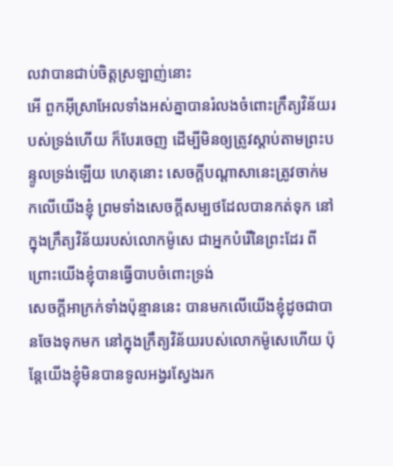លវាបានជាប់ចិត្តស្រឡាញ់នោះ
អើ ពួកអ៊ីស្រាអែលទាំងអស់គ្នាបានរំលងចំពោះក្រឹត្យវិន័យរបស់ទ្រង់ហើយ ក៏បែរចេញ ដើម្បីមិនឲ្យត្រូវស្តាប់តាមព្រះបន្ទូលទ្រង់ឡើយ ហេតុនោះ សេចក្ដីបណ្តាសានេះត្រូវចាក់មកលើយើងខ្ញុំ ព្រមទាំងសេចក្ដីសម្បថដែលបានកត់ទុក នៅក្នុងក្រឹត្យវិន័យរបស់លោកម៉ូសេ ជាអ្នកបំរើនៃព្រះដែរ ពីព្រោះយើងខ្ញុំបានធ្វើបាបចំពោះទ្រង់
សេចក្ដីអាក្រក់ទាំងប៉ុន្មាននេះ បានមកលើយើងខ្ញុំដូចជាបានចែងទុកមក នៅក្នុងក្រឹត្យវិន័យរបស់លោកម៉ូសេហើយ ប៉ុន្តែយើងខ្ញុំមិនបានទូលអង្វរស្វែងរក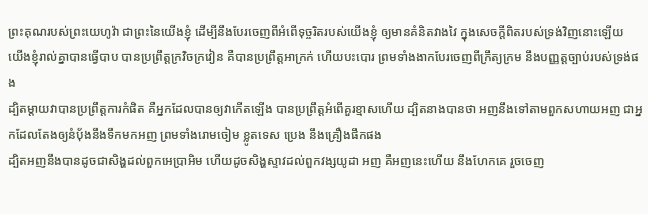ព្រះគុណរបស់ព្រះយេហូវ៉ា ជាព្រះនៃយើងខ្ញុំ ដើម្បីនឹងបែរចេញពីអំពើទុច្ចរិតរបស់យើងខ្ញុំ ឲ្យមានគំនិតវាងវៃ ក្នុងសេចក្ដីពិតរបស់ទ្រង់វិញនោះឡើយ
យើងខ្ញុំរាល់គ្នាបានធ្វើបាប បានប្រព្រឹត្តក្រវិចក្រវៀន គឺបានប្រព្រឹត្តអាក្រក់ ហើយបះបោរ ព្រមទាំងងាកបែរចេញពីក្រឹត្យក្រម នឹងបញ្ញត្តច្បាប់របស់ទ្រង់ផង
ដ្បិតម្តាយវាបានប្រព្រឹត្តការកំផិត គឺអ្នកដែលបានឲ្យវាកើតឡើង បានប្រព្រឹត្តអំពើគួរខ្មាសហើយ ដ្បិតនាងបានថា អញនឹងទៅតាមពួកសហាយអញ ជាអ្នកដែលតែងឲ្យនំបុ័ងនឹងទឹកមកអញ ព្រមទាំងរោមចៀម ខ្លូតទេស ប្រេង នឹងគ្រឿងផឹកផង
ដ្បិតអញនឹងបានដូចជាសិង្ហដល់ពួកអេប្រាអិម ហើយដូចសិង្ហស្ទាវដល់ពួកវង្សយូដា អញ គឺអញនេះហើយ នឹងហែកគេ រួចចេញ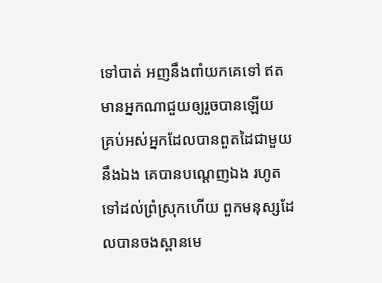ទៅបាត់ អញនឹងពាំយកគេទៅ ឥតមានអ្នកណាជួយឲ្យរួចបានឡើយ
គ្រប់អស់អ្នកដែលបានពួតដៃជាមួយនឹងឯង គេបានបណ្តេញឯង រហូតទៅដល់ព្រំស្រុកហើយ ពួកមនុស្សដែលបានចងស្ពានមេ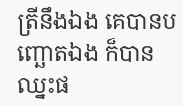ត្រីនឹងឯង គេបានបញ្ឆោតឯង ក៏បានឈ្នះផ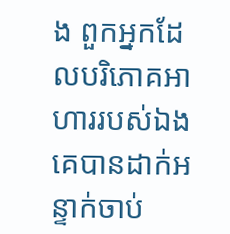ង ពួកអ្នកដែលបរិភោគអាហាររបស់ឯង គេបានដាក់អន្ទាក់ចាប់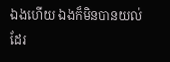ឯងហើយ ឯងក៏មិនបានយល់ដែរ